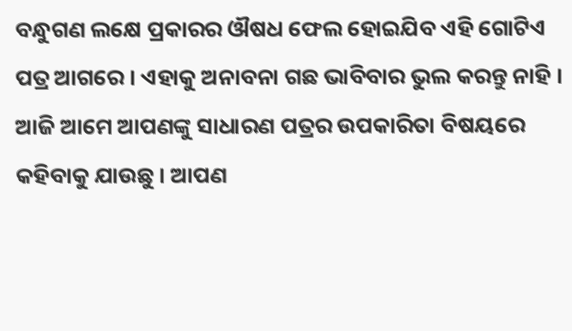ବନ୍ଧୁଗଣ ଲକ୍ଷେ ପ୍ରକାରର ଔଷଧ ଫେଲ ହୋଇଯିବ ଏହି ଗୋଟିଏ ପତ୍ର ଆଗରେ । ଏହାକୁ ଅନାବନା ଗଛ ଭାବିବାର ଭୁଲ କରନ୍ତୁ ନାହି । ଆଜି ଆମେ ଆପଣଙ୍କୁ ସାଧାରଣ ପତ୍ରର ଉପକାରିତା ବିଷୟରେ କହିବାକୁ ଯାଉଛୁ । ଆପଣ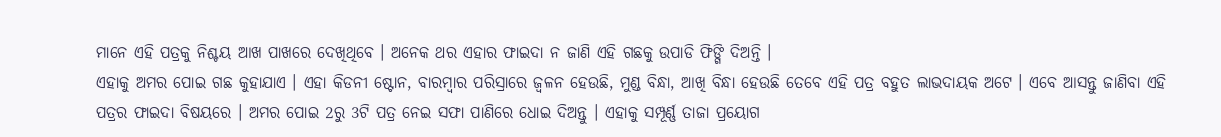ମାନେ ଏହି ପତ୍ରକୁ ନିଶ୍ଚୟ ଆଖ ପାଖରେ ଦେଖିଥିବେ । ଅନେକ ଥର ଏହାର ଫାଇଦା ନ ଜାଣି ଏହି ଗଛକୁ ଉପାଡି ଫିଙ୍ଗି ଦିଅନ୍ତି ।
ଏହାକୁ ଅମର ପୋଇ ଗଛ କୁହାଯାଏ । ଏହା କିଡନୀ ଷ୍ଟୋନ, ବାରମ୍ବାର ପରିସ୍ରାରେ ଜ୍ଵଳନ ହେଉଛି, ମୁଣ୍ଡ ବିନ୍ଧା, ଆଖି ବିନ୍ଧା ହେଉଛି ତେବେ ଏହି ପତ୍ର ବହୁତ ଲାଭଦାୟକ ଅଟେ । ଏବେ ଆସନ୍ତୁ ଜାଣିବା ଏହି ପତ୍ରର ଫାଇଦା ବିଷୟରେ । ଅମର ପୋଇ 2ରୁ 3ଟି ପତ୍ର ନେଇ ସଫା ପାଣିରେ ଧୋଇ ଦିଅନ୍ତୁ । ଏହାକୁ ସମ୍ପୂର୍ଣ୍ଣ ତାଜା ପ୍ରୟୋଗ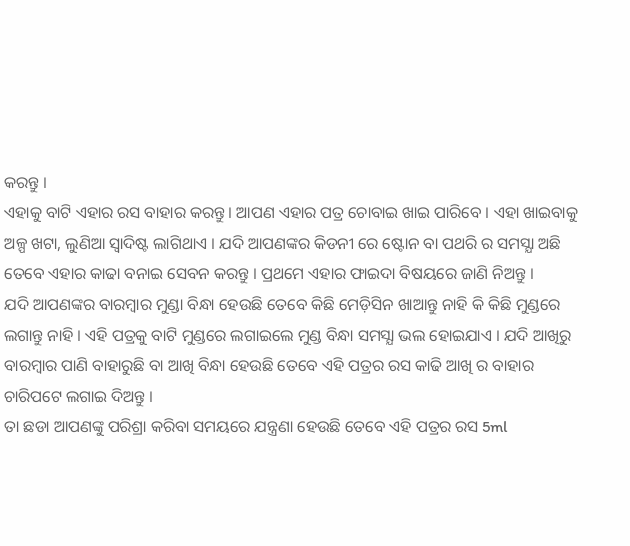କରନ୍ତୁ ।
ଏହାକୁ ବାଟି ଏହାର ରସ ବାହାର କରନ୍ତୁ । ଆପଣ ଏହାର ପତ୍ର ଚୋବାଇ ଖାଇ ପାରିବେ । ଏହା ଖାଇବାକୁ ଅଳ୍ପ ଖଟା, ଲୁଣିଆ ସ୍ଵାଦିଷ୍ଟ ଲାଗିଥାଏ । ଯଦି ଆପଣଙ୍କର କିଡନୀ ରେ ଷ୍ଟୋନ ବା ପଥରି ର ସମସ୍ଯା ଅଛି ତେବେ ଏହାର କାଢା ବନାଇ ସେବନ କରନ୍ତୁ । ପ୍ରଥମେ ଏହାର ଫାଇଦା ବିଷୟରେ ଜାଣି ନିଅନ୍ତୁ ।
ଯଦି ଆପଣଙ୍କର ବାରମ୍ବାର ମୁଣ୍ଡା ବିନ୍ଧା ହେଉଛି ତେବେ କିଛି ମେଡ଼ିସିନ ଖାଆନ୍ତୁ ନାହି କି କିଛି ମୁଣ୍ଡରେ ଲଗାନ୍ତୁ ନାହି । ଏହି ପତ୍ରକୁ ବାଟି ମୁଣ୍ଡରେ ଲଗାଇଲେ ମୁଣ୍ଡ ବିନ୍ଧା ସମସ୍ଯା ଭଲ ହୋଇଯାଏ । ଯଦି ଆଖିରୁ ବାରମ୍ବାର ପାଣି ବାହାରୁଛି ବା ଆଖି ବିନ୍ଧା ହେଉଛି ତେବେ ଏହି ପତ୍ରର ରସ କାଢି ଆଖି ର ବାହାର ଚାରିପଟେ ଲଗାଇ ଦିଅନ୍ତୁ ।
ତା ଛଡା ଆପଣଙ୍କୁ ପରିଶ୍ରା କରିବା ସମୟରେ ଯନ୍ତ୍ରଣା ହେଉଛି ତେବେ ଏହି ପତ୍ରର ରସ 5ml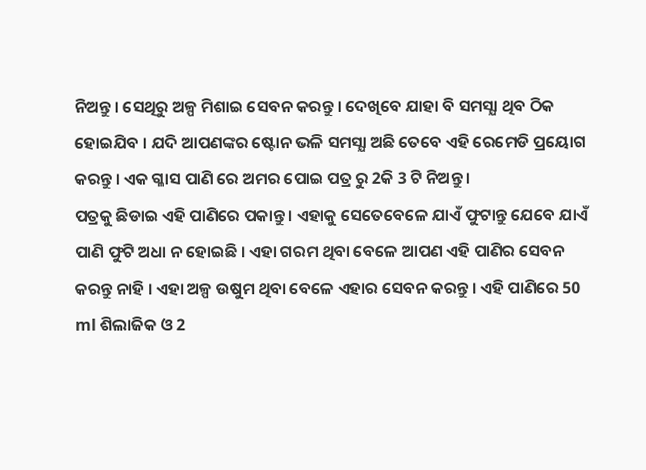ନିଅନ୍ତୁ । ସେଥିରୁ ଅଳ୍ପ ମିଶାଇ ସେବନ କରନ୍ତୁ । ଦେଖିବେ ଯାହା ବି ସମସ୍ଯା ଥିବ ଠିକ ହୋଇଯିବ । ଯଦି ଆପଣଙ୍କର ଷ୍ଟୋନ ଭଳି ସମସ୍ଯା ଅଛି ତେବେ ଏହି ରେମେଡି ପ୍ରୟୋଗ କରନ୍ତୁ । ଏକ ଗ୍ଳାସ ପାଣି ରେ ଅମର ପୋଇ ପତ୍ର ରୁ 2କି 3 ଟି ନିଅନ୍ତୁ ।
ପତ୍ରକୁ ଛିଡାଇ ଏହି ପାଣିରେ ପକାନ୍ତୁ । ଏହାକୁ ସେତେବେଳେ ଯାଏଁ ଫୁଟାନ୍ତୁ ଯେବେ ଯାଏଁ ପାଣି ଫୁଟି ଅଧା ନ ହୋଇଛି । ଏହା ଗରମ ଥିବା ବେଳେ ଆପଣ ଏହି ପାଣିର ସେବନ କରନ୍ତୁ ନାହି । ଏହା ଅଳ୍ପ ଉଷୁମ ଥିବା ବେଳେ ଏହାର ସେବନ କରନ୍ତୁ । ଏହି ପାଣିରେ 50 ml ଶିଲାଜିକ ଓ 2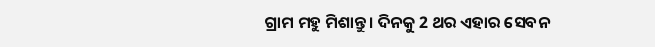ଗ୍ରାମ ମହୁ ମିଶାନ୍ତୁ । ଦିନକୁ 2 ଥର ଏହାର ସେବନ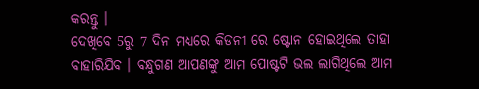କରନ୍ତୁ ।
ଦେଖିବେ 5ରୁ 7 ଦିନ ମଧ୍ୟରେ କିଡନୀ ରେ ଷ୍ଟୋନ ହୋଇଥିଲେ ତାହା ବାହାରିଯିବ । ବନ୍ଧୁଗଣ ଆପଣଙ୍କୁ ଆମ ପୋଷ୍ଟଟି ଭଲ ଲାଗିଥିଲେ ଆମ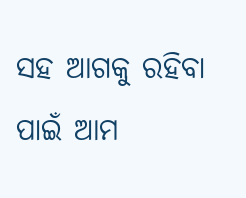ସହ ଆଗକୁ ରହିବା ପାଇଁ ଆମ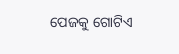ପେଜକୁ ଗୋଟିଏ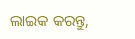ଲାଇକ କରନ୍ତୁ,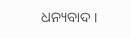ଧନ୍ୟବାଦ ।